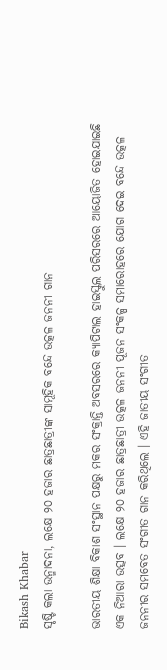Bikash Khabar
ସୃଷ୍ଟି କଲା ଉନ୍ମାଦନା, ଲକ୍ଷେ ୨୦ ହଜାର ଛାତ୍ରଛାତ୍ରୀଙ୍କ ସାମୂହିକ ବନ୍ଦେ ଉତ୍କଳ ଜନନୀ ଗାନ

ଭାରତୀୟ ଶିକ୍ଷା ବିକାଶ ସଂସ୍ଥାନ ପକ୍ଷରୁ ମକର ସଂକ୍ରାନ୍ତି ଅବସରରେ କ୍ୟାପିଟାଲ ହାଇସ୍କୁଲ ପରିସରରେ ଆୟୋଜିତ ହୋଇଯାଇଛି ଏକ ନିଆରା ଉତ୍ସବ । ଲକ୍ଷେ ୨୦ ହଜାର ଛାତ୍ରଛାତ୍ରୀ ଉତ୍କଳ ଜନନୀ ପୂଜନ ସଂକଳ୍ପ ସମାରୋହରେ ଯୋଗ ଦେଇ ବନ୍ଦେ ଉତ୍କଳ ଜନନୀର ସମବେତ ସଂଗୀତ ଗାନ କରିଥିଲେ । ଏହି ଜାତୀୟ ସଂଗୀତ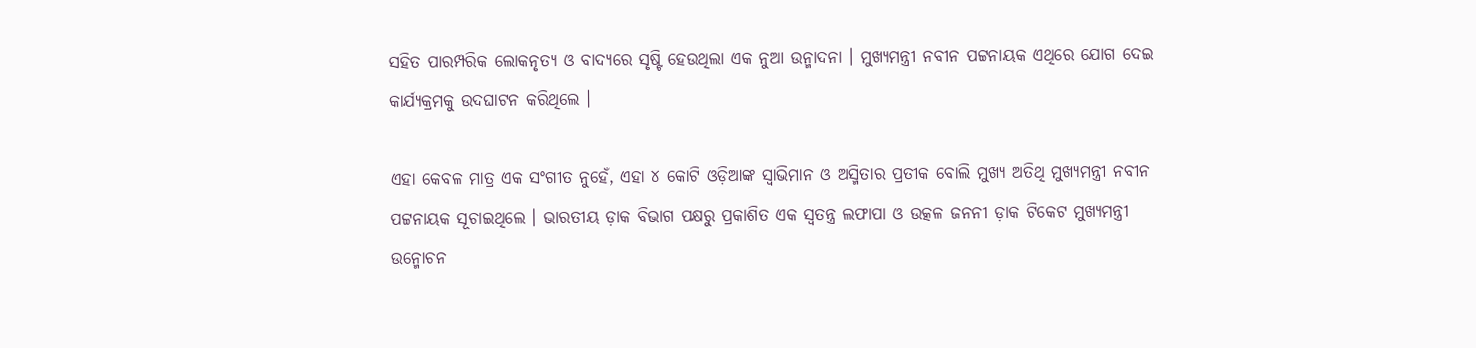ସହିତ ପାରମ୍ପରିକ ଲୋକନୃତ୍ୟ ଓ ବାଦ୍ୟରେ ସୃଷ୍ଟି ହେଉଥିଲା ଏକ ନୁଆ ଉନ୍ମାଦନା । ମୁଖ୍ୟମନ୍ତ୍ରୀ ନବୀନ ପଟ୍ଟନାୟକ ଏଥିରେ ଯୋଗ ଦେଇ କାର୍ଯ୍ୟକ୍ରମକୁ ଉଦଘାଟନ କରିଥିଲେ ।

ଏହା କେବଳ ମାତ୍ର ଏକ ସଂଗୀତ ନୁହେଁ, ଏହା ୪ କୋଟି ଓଡ଼ିଆଙ୍କ ସ୍ୱାଭିମାନ ଓ ଅସ୍ମିତାର ପ୍ରତୀକ ବୋଲି ମୁଖ୍ୟ ଅତିଥି ମୁଖ୍ୟମନ୍ତ୍ରୀ ନବୀନ ପଟ୍ଟନାୟକ ସୂଚାଇଥିଲେ । ଭାରତୀୟ ଡ଼ାକ ବିଭାଗ ପକ୍ଷରୁ ପ୍ରକାଶିତ ଏକ ସ୍ୱତନ୍ତ୍ର ଲଫାପା ଓ ଉତ୍କଳ ଜନନୀ ଡ଼ାକ ଟିକେଟ ମୁଖ୍ୟମନ୍ତ୍ରୀ ଉନ୍ମୋଚନ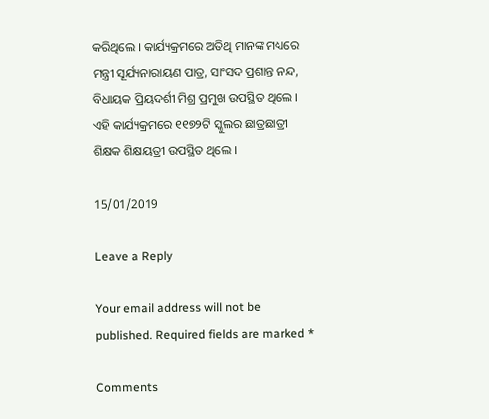କରିଥିଲେ । କାର୍ଯ୍ୟକ୍ରମରେ ଅତିଥି ମାନଙ୍କ ମଧ୍ୟରେ ମନ୍ତ୍ରୀ ସୂର୍ଯ୍ୟନାରାୟଣ ପାତ୍ର, ସାଂସଦ ପ୍ରଶାନ୍ତ ନନ୍ଦ, ବିଧାୟକ ପ୍ରିୟଦର୍ଶୀ ମିଶ୍ର ପ୍ରମୁଖ ଉପସ୍ଥିତ ଥିଲେ । ଏହି କାର୍ଯ୍ୟକ୍ରମରେ ୧୧୭୨ଟି ସ୍କୁଲର ଛାତ୍ରଛାତ୍ରୀ ଶିକ୍ଷକ ଶିକ୍ଷୟତ୍ରୀ ଉପସ୍ଥିତ ଥିଲେ ।

15/01/2019

Leave a Reply

Your email address will not be published. Required fields are marked *

Comments